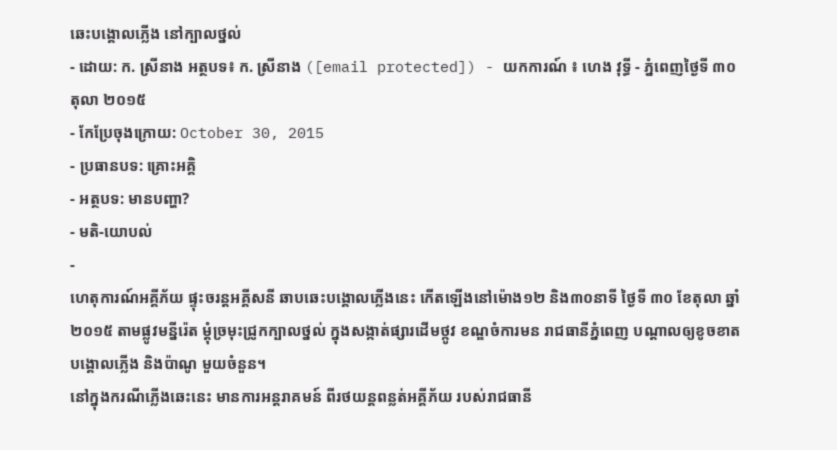ឆេះបង្គោលភ្លើង នៅក្បាលថ្នល់
- ដោយ: ក. ស្រីនាង អត្ថបទ៖ ក. ស្រីនាង ([email protected]) - យកការណ៍ ៖ ហេង វុទ្ធី - ភ្នំពេញថ្ងៃទី ៣០ តុលា ២០១៥
- កែប្រែចុងក្រោយ: October 30, 2015
- ប្រធានបទ: គ្រោះអគ្គិ
- អត្ថបទ: មានបញ្ហា?
- មតិ-យោបល់
-
ហេតុការណ៍អគ្គីភ័យ ផ្ទុះចរន្តអគ្គីសនី ឆាបឆេះបង្គោលភ្លើងនេះ កើតឡើងនៅម៉ោង១២ និង៣០នាទី ថ្ងៃទី ៣០ ខែតុលា ឆ្នាំ២០១៥ តាមផ្លូវមន្នីរ៉េត ម្តុំច្រមុះជ្រូកក្បាលថ្នល់ ក្នុងសង្កាត់ផ្សារដើមថ្កូវ ខណ្ឌចំការមន រាជធានីភ្នំពេញ បណ្តាលឲ្យខូចខាតបង្គោលភ្លើង និងប៉ាណូ មួយចំនួន។
នៅក្នុងករណីភ្លើងឆេះនេះ មានការអន្តរាគមន៍ ពីរថយន្តពន្លត់អគ្គីភ័យ របស់រាជធានី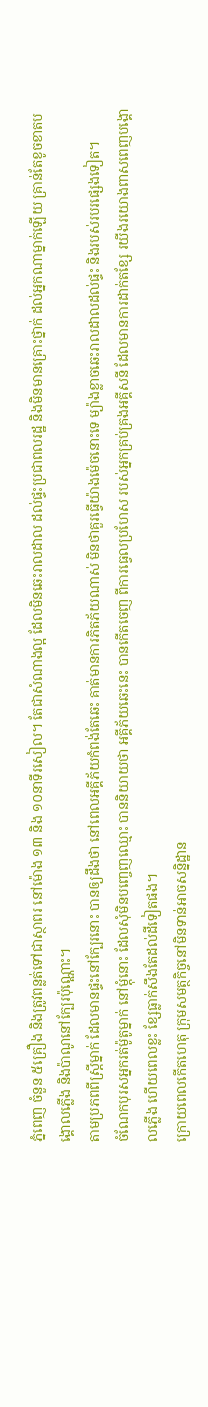ភ្នំពេញ ចំនួន ៥គ្រឿង និងត្រូវពន្លត់ទៅជាស្ថាពរ នៅម៉ោង ១៣ និង ១០នាទីរសៀល។ តែជាសំណាងល្អ ដែលមិនឆេះរាលដាល ដល់ផ្ទះប្រជាពលរដ្ឋ និងមិនមានគ្រោះថ្នាក់ ដល់អ្នកណាម្នាក់ឡើយ គ្រាន់តែខូចខាតបង្គោលភ្លើង និងប៉ាណូនៅក្បែរប៉ុណ្ណោះ។
តាមប្រភពពីស្ត្រីម្នាក់ ដែលមានផ្ទះនៅក្បែរនោះ បានឲ្យដឹងថា នៅពេលអគ្គីភ័យកំពង់តែឆេះ គាត់មានការភិតភ័យណាស់ មិនថាគួរធ្វើយ៉ាងម៉េចនោះទេ ម្យ៉ាងខ្លាចឆេះរាលដាលដល់ផ្ទះ និងរបស់របរផ្សេងទៀត។
ចំណែកបុរសអ្នករត់ម៉ូតូម្នាក់ នៅម្តុំនោះ ដែលសុំមិនបញ្ចេញឈ្មោះ បាននិយាយថា អគ្គីភ័យឆេះនេះ បានកើតចេញ ពីការធ្វេលប្រហែស របស់អ្នកគ្រប់គ្រងអគ្គីសនី ដែលមានការដាក់តខ្សែ រយីងរយោងពាសពេញបង្គោលភ្លើង ហើយពេលខ្លះ ខ្សែធ្លាក់សឹងតែដល់ដីទៀតផង។
ក្រោយពេលកើតហេតុ ក្រុមសមត្ថកិច្ចនៅមិនទាន់អាចសន្និដ្ឋាន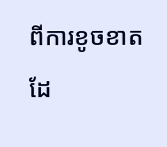ពីការខូចខាត ដែ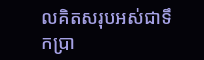លគិតសរុបអស់ជាទឹកប្រា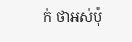ក់ ថាអស់ប៉ុ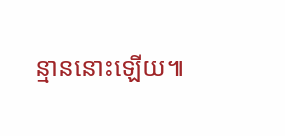ន្មាននោះឡើយ៕